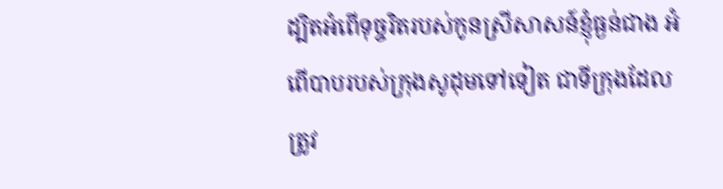ដ្បិតអំពើទុច្ចរិតរបស់កូនស្រីសាសន៍ខ្ញុំធ្ងន់ជាង អំពើបាបរបស់ក្រុងសូដុមទៅទៀត ជាទីក្រុងដែលត្រូវ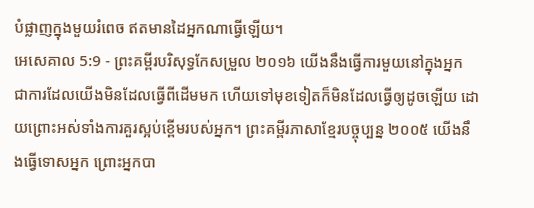បំផ្លាញក្នុងមួយរំពេច ឥតមានដៃអ្នកណាធ្វើឡើយ។
អេសេគាល 5:9 - ព្រះគម្ពីរបរិសុទ្ធកែសម្រួល ២០១៦ យើងនឹងធ្វើការមួយនៅក្នុងអ្នក ជាការដែលយើងមិនដែលធ្វើពីដើមមក ហើយទៅមុខទៀតក៏មិនដែលធ្វើឲ្យដូចឡើយ ដោយព្រោះអស់ទាំងការគួរស្អប់ខ្ពើមរបស់អ្នក។ ព្រះគម្ពីរភាសាខ្មែរបច្ចុប្បន្ន ២០០៥ យើងនឹងធ្វើទោសអ្នក ព្រោះអ្នកបា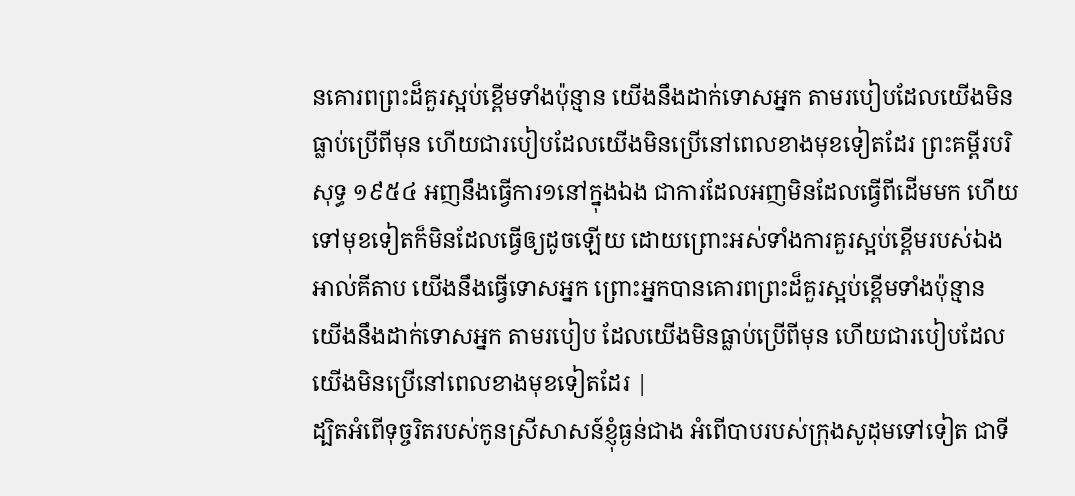នគោរពព្រះដ៏គួរស្អប់ខ្ពើមទាំងប៉ុន្មាន យើងនឹងដាក់ទោសអ្នក តាមរបៀបដែលយើងមិនធ្លាប់ប្រើពីមុន ហើយជារបៀបដែលយើងមិនប្រើនៅពេលខាងមុខទៀតដែរ ព្រះគម្ពីរបរិសុទ្ធ ១៩៥៤ អញនឹងធ្វើការ១នៅក្នុងឯង ជាការដែលអញមិនដែលធ្វើពីដើមមក ហើយទៅមុខទៀតក៏មិនដែលធ្វើឲ្យដូចឡើយ ដោយព្រោះអស់ទាំងការគួរស្អប់ខ្ពើមរបស់ឯង អាល់គីតាប យើងនឹងធ្វើទោសអ្នក ព្រោះអ្នកបានគោរពព្រះដ៏គួរស្អប់ខ្ពើមទាំងប៉ុន្មាន យើងនឹងដាក់ទោសអ្នក តាមរបៀប ដែលយើងមិនធ្លាប់ប្រើពីមុន ហើយជារបៀបដែលយើងមិនប្រើនៅពេលខាងមុខទៀតដែរ |
ដ្បិតអំពើទុច្ចរិតរបស់កូនស្រីសាសន៍ខ្ញុំធ្ងន់ជាង អំពើបាបរបស់ក្រុងសូដុមទៅទៀត ជាទី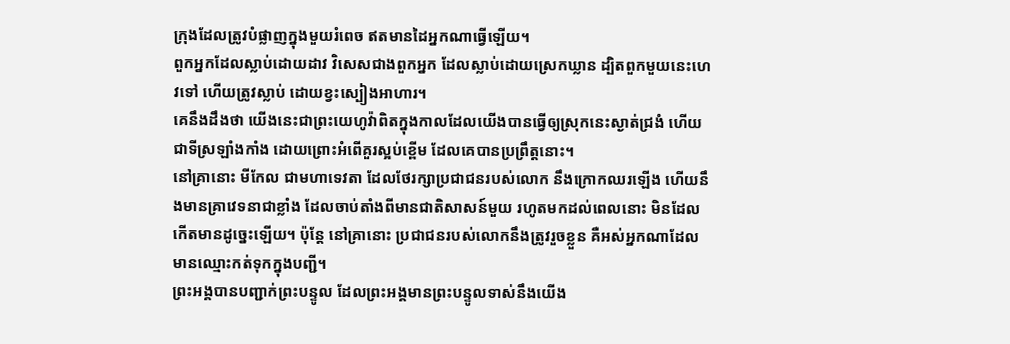ក្រុងដែលត្រូវបំផ្លាញក្នុងមួយរំពេច ឥតមានដៃអ្នកណាធ្វើឡើយ។
ពួកអ្នកដែលស្លាប់ដោយដាវ វិសេសជាងពួកអ្នក ដែលស្លាប់ដោយស្រេកឃ្លាន ដ្បិតពួកមួយនេះហេវទៅ ហើយត្រូវស្លាប់ ដោយខ្វះស្បៀងអាហារ។
គេនឹងដឹងថា យើងនេះជាព្រះយេហូវ៉ាពិតក្នុងកាលដែលយើងបានធ្វើឲ្យស្រុកនេះស្ងាត់ជ្រងំ ហើយជាទីស្រឡាំងកាំង ដោយព្រោះអំពើគួរស្អប់ខ្ពើម ដែលគេបានប្រព្រឹត្តនោះ។
នៅគ្រានោះ មីកែល ជាមហាទេវតា ដែលថែរក្សាប្រជាជនរបស់លោក នឹងក្រោកឈរឡើង ហើយនឹងមានគ្រាវេទនាជាខ្លាំង ដែលចាប់តាំងពីមានជាតិសាសន៍មួយ រហូតមកដល់ពេលនោះ មិនដែលកើតមានដូច្នេះឡើយ។ ប៉ុន្ដែ នៅគ្រានោះ ប្រជាជនរបស់លោកនឹងត្រូវរួចខ្លួន គឺអស់អ្នកណាដែលមានឈ្មោះកត់ទុកក្នុងបញ្ជី។
ព្រះអង្គបានបញ្ជាក់ព្រះបន្ទូល ដែលព្រះអង្គមានព្រះបន្ទូលទាស់នឹងយើង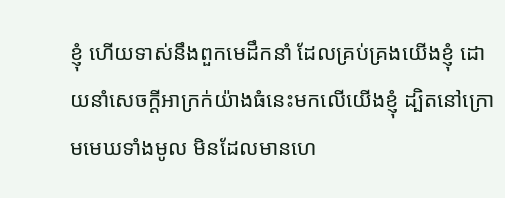ខ្ញុំ ហើយទាស់នឹងពួកមេដឹកនាំ ដែលគ្រប់គ្រងយើងខ្ញុំ ដោយនាំសេចក្ដីអាក្រក់យ៉ាងធំនេះមកលើយើងខ្ញុំ ដ្បិតនៅក្រោមមេឃទាំងមូល មិនដែលមានហេ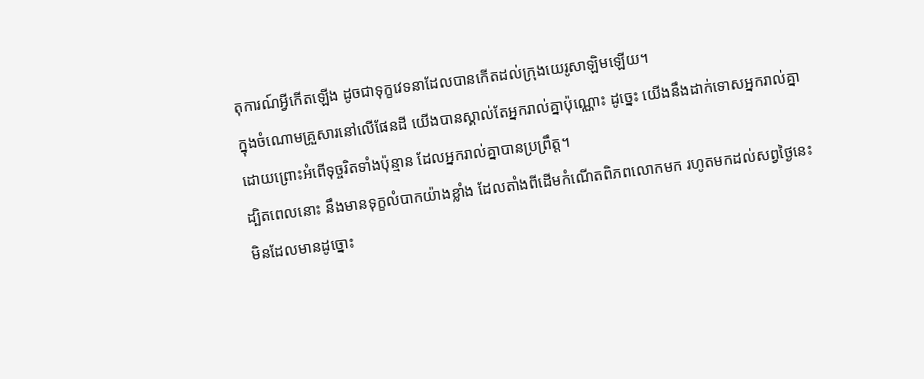តុការណ៍អ្វីកើតឡើង ដូចជាទុក្ខវេទនាដែលបានកើតដល់ក្រុងយេរូសាឡិមឡើយ។
ក្នុងចំណោមគ្រួសារនៅលើផែនដី យើងបានស្គាល់តែអ្នករាល់គ្នាប៉ុណ្ណោះ ដូច្នេះ យើងនឹងដាក់ទោសអ្នករាល់គ្នា ដោយព្រោះអំពើទុច្ចរិតទាំងប៉ុន្មាន ដែលអ្នករាល់គ្នាបានប្រព្រឹត្ត។
ដ្បិតពេលនោះ នឹងមានទុក្ខលំបាកយ៉ាងខ្លាំង ដែលតាំងពីដើមកំណើតពិភពលោកមក រហូតមកដល់សព្វថ្ងៃនេះ មិនដែលមានដូច្នោះ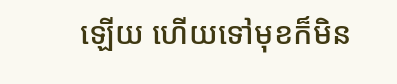ឡើយ ហើយទៅមុខក៏មិន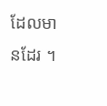ដែលមានដែរ ។